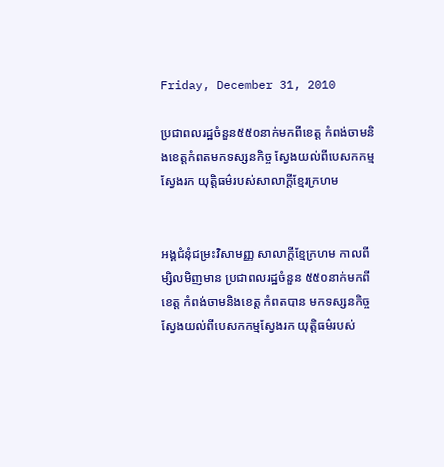Friday, December 31, 2010

ប្រជាពលរដ្ឋចំនួន៥៥០នាក់មកពីខេត្ត កំពង់ចាមនិងខេត្តកំពតមកទស្សនកិច្ច ស្វែងយល់ពីបេសកកម្មស្វែងរក យុត្តិធម៌របស់សាលាក្តីខ្មែរក្រហម


អង្គជំនុំជម្រះវិសាមញ្ញ សាលាក្តីខ្មែក្រហម កាលពីម្សិលមិញមាន ប្រជាពលរដ្ឋចំនួន ៥៥០នាក់មកពីខេត្ត កំពង់ចាមនិងខេត្ត កំពតបាន មកទស្សនកិច្ច ស្វែងយល់ពីបេសកកម្មស្វែងរក យុត្តិធម៌របស់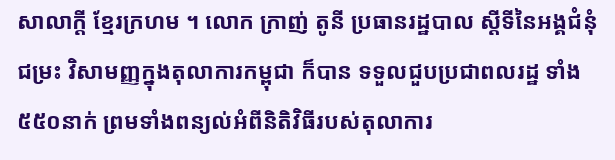សាលាក្តី ខ្មែរក្រហម ។ លោក ក្រាញ់ តូនី ប្រធានរដ្ឋបាល ស្តីទីនៃអង្គជំនុំជម្រះ វិសាមញ្ញក្នុងតុលាការកម្ពុជា ក៏បាន ទទួលជួបប្រជាពលរដ្ឋ ទាំង ៥៥០នាក់ ព្រមទាំងពន្យល់អំពីនិតិវិធីរបស់តុលាការ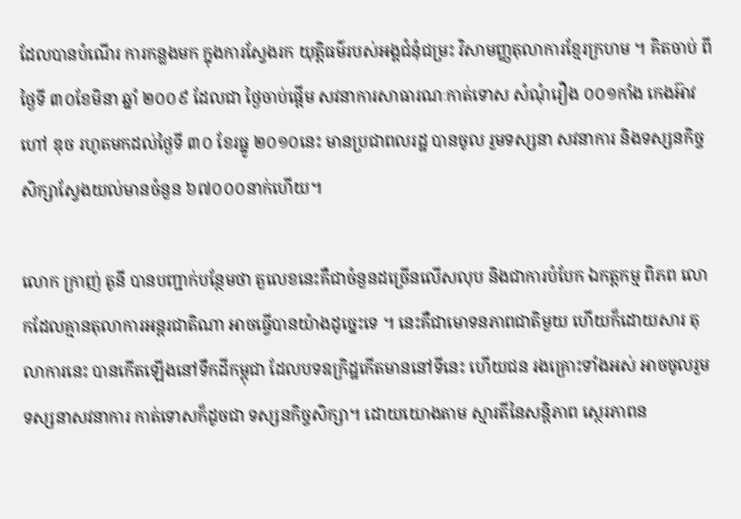ដែលបានបំណើរ ការកន្លងមក ក្នុងការស្វែងរក យុត្តិធម៌របស់អង្គជំនុំជម្រះ វិសាមញ្ញតុលាការខ្មែរក្រហម ។ គិតចាប់ ពីថ្ងៃទី ៣០ខែមិនា ឆ្នាំ ២០០៩ ដែលជា ថ្ងៃចាប់ផ្តើម សវនាការសាធារណៈកាត់ទោស សំណុំរឿង ០០១កាំង កេងអ៊ាវ ហៅ ឌុច រហូតមកដល់ថ្ងៃទី ៣០ ខែរធ្នូ ២០១០នេះ មានប្រជាពលរដ្ឋ បានចូល រួមទស្សនា សវនាការ និងទស្សនកិច្ចសិក្សាស្វែងយល់មានចំនួន ៦៧០០០នាក់ហើយ។

លោក ក្រាញ់ តូនី បានបញ្ជាក់បន្ថែមថា តួលេខនេះគឺជាចំនួនដច្រើនលើសលុប និងជាការបំបែក ឯកត្តកម្ម ពិភព លោកដែលគ្មានតុលាការអន្តរជាតិណា អាចធ្វើបានយ៉ាងដូច្នេះទេ ។ នេះគឺជាមោទនភាពជាតិមួយ ហើយក៏ដោយសារ តុលាការនេះ បានកើតឡើងនៅទឹកដីកម្ពុជា ដែលបទឧក្រិដ្ឋកើតមាននៅទីនេះ ហើយជន រងគ្រោះទាំងអស់ អាចចូលរួម ទស្សនាសវនាការ កាត់ទោសក៏ដូចជា ទស្សនកិច្ចសិក្សា។ ដោយយោងតាម ស្មារតីនៃសន្តិភាព ស្ថេរភាពន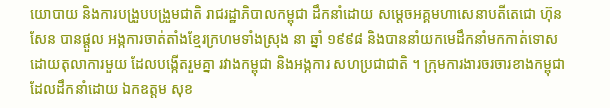យោបាយ និងការបង្រួបបង្រួមជាតិ រាជរដ្ឋាភិបាលកម្ពុជា ដឹកនាំដោយ សម្តេចអគ្គមហាសេនាបតីតេជោ ហ៊ុន សែន បានផ្តួល អង្កការចាត់តាំងខ្មែរក្រហមទាំងស្រុង នា ឆ្នាំ ១៩៩៨ និងបាននាំយកមេដឹកនាំមកកាត់ទោស ដោយតុលាការមួយ ដែលបង្កើតរួមគ្នា រវាងកម្ពុជា និងអង្កការ សហប្រជាជាតិ ។ ក្រុមការងារចរចារខាងកម្ពុជា ដែលដឹកនាំដោយ ឯកឧត្តម សុខ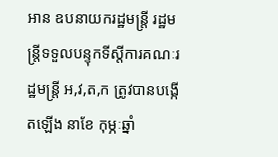អាន ឧបនាយករដ្ឋមន្រ្តី រដ្ឋមន្រ្តីទទួលបន្ទុកទីស្តីការគណៈរដ្ឋមន្រ្តី អ,វ,ត,ក ត្រូវបានបង្កើតឡើង នាខែ កុម្ភៈឆ្នាំ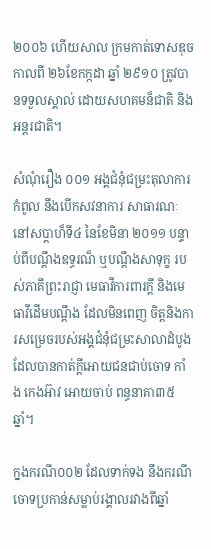២០០៦ ហើយសាល ក្រមកាត់ទោសឌុច កាលពី ២៦ខែកក្កដា ឆ្នាំ ២៩១០ ត្រូវបានទទួលស្គាល់ ដោយសហគមន៏ជាតិ និង អន្តរជាតិ។

សំណុំរឿង ០០១ អង្គជំនុំជម្រះតុលាការកំពូល នឹងបើកសវនាការ សាធារណៈនៅសប្តាហ៏ទី៤ នៃខែមិនា ២០១១ បន្ទាប់ពីបណ្តឹងឧទ្ធរណ៏ ឬបណ្តឹងសាទុក្ខ របស់ភាគីព្រះរាជ្ញា មេធាវីការពារក្តី និងមេធាវីដើមបណ្តឹង ដែលមិនពេញ ចិត្តនិងការសម្រេចរបស់អង្គជំនុំជម្រះសាលាដំបូង ដែលបានកាត់ក្តីអោយជនជាប់ចោទ កាំង កេងអ៊ាវ អោយចាប់ ពន្ធនាគា៣៥ឆ្នាំ។

ក្នងករណី០០២ ដែលទាក់ទង នឹងករណីចោទប្រកាន់សម្លាប់រង្គាលរវាងពីឆ្នាំ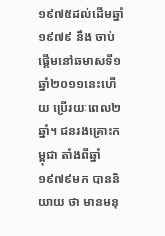១៩៧៥ដល់ដើមឆ្នាំ១៩៧៩ នឹង ចាប់ ផ្តើមនៅឆមាសទី១ឆ្នាំ២០១១នេះហើយ ប្រើរយៈពេល២ឆ្នាំ។ ជនរងគ្រោះកម្ពុជា តាំងពីឆ្នាំ១៩៧៩មក បាននិយាយ ថា មានមនុ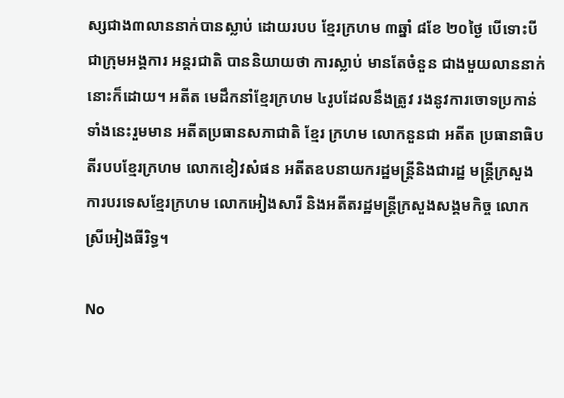ស្សជាង៣លាននាក់បានស្លាប់ ដោយរបប ខ្មែរក្រហម ៣ឆ្នាំ ៨ខែ ២០ថ្ងៃ បើទោះបី ជាក្រុមអង្គការ អន្តរជាតិ បាននិយាយថា ការស្លាប់ មានតែចំនួន ជាងមួយលាននាក់នោះក៏ដោយ។ អតីត មេដឹកនាំខ្មែរក្រហម ៤រូបដែលនឹងត្រូវ រងនូវការចោទប្រកាន់ទាំងនេះរួមមាន អតីតប្រធានសភាជាតិ ខ្មែរ ក្រហម លោកនួនជា អតីត ប្រធានាធិបតីរបបខ្មែរក្រហម លោកខៀវសំផន អតីតឧបនាយករដ្ឋមន្ត្រីនិងជារដ្ឋ មន្ត្រីក្រសួងការបរទេសខ្មែរក្រហម លោកអៀងសារី និងអតីតរដ្ឋមន្ត្រីក្រសួងសង្គមកិច្ច លោកស្រីអៀងធីរិទ្ធ។

No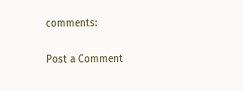comments:

Post a Comment